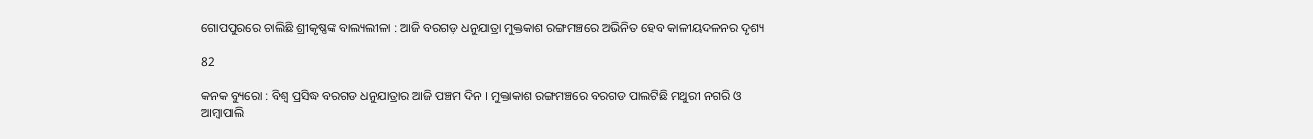ଗୋପପୁରରେ ଚାଲିଛି ଶ୍ରୀକୃଷ୍ଣଙ୍କ ବାଲ୍ୟଲୀଳା : ଆଜି ବରଗଡ଼ ଧନୁଯାତ୍ରା ମୁକ୍ତକାଶ ରଙ୍ଗମଞ୍ଚରେ ଅଭିନିତ ହେବ କାଳୀୟଦଳନର ଦୃଶ୍ୟ

82

କନକ ବ୍ୟୁରୋ : ବିଶ୍ୱ ପ୍ରସିଦ୍ଧ ବରଗଡ ଧନୁଯାତ୍ରାର ଆଜି ପଞ୍ଚମ ଦିନ । ମୁକ୍ତାକାଶ ରଙ୍ଗମଞ୍ଚରେ ବରଗଡ ପାଲଟିଛି ମଥୁରୀ ନଗରି ଓ ଆମ୍ବାପାଲି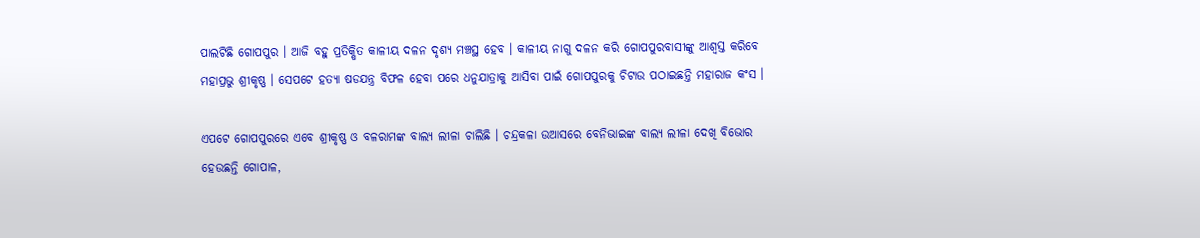ପାଲଟିଛି ଗୋପପୁର । ଆଜି ବହୁ ପ୍ରତିକ୍ଷିତ କାଳୀୟ ଦଳନ ଦୃଶ୍ୟ ମଞ୍ଚସ୍ଥ ହେବ । କାଳୀୟ ନାଗୁ ଦଳନ କରି ଗୋପପୁରବାସୀଙ୍କୁ ଆଶ୍ୱସ୍ତ କରିବେ ମହାପ୍ରଭୁ ଶ୍ରୀକୃଷ୍ଣ । ସେପଟେ ହତ୍ୟା ଷଡଯନ୍ତ୍ର ବିଫଳ ହେବା ପରେ ଧନୁଯାତ୍ରାକୁ ଆସିବା ପାଇଁ ଗୋପପୁରକୁ ଚିଟାଉ ପଠାଇଛନ୍ତି ମହାରାଜ କଂସ ।

ଏପଟେ ଗୋପପୁରରେ ଏବେ ଶ୍ରୀକୃଷ୍ଣ ଓ ବଳରାମଙ୍କ ବାଲ୍ୟ ଲୀଳା ଚାଲିଛି । ଚନ୍ଦ୍ରକଳା ଉଆସରେ ବେନିଭାଇଙ୍କ ବାଲ୍ୟ ଲୀଳା ଦେଖି ବିଭୋର ହେଉଛନ୍ତି ଗୋପାଳ,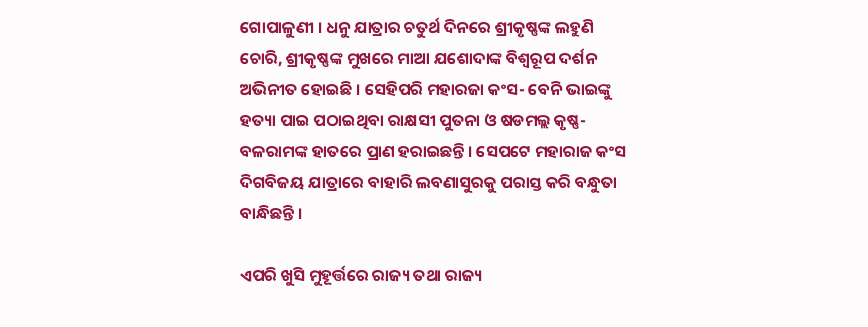ଗୋପାଳୁଣୀ । ଧନୁ ଯାତ୍ରାର ଚତୁର୍ଥ ଦିନରେ ଶ୍ରୀକୃଷ୍ଣଙ୍କ ଲହୁଣି ଚୋରି, ଶ୍ରୀକୃଷ୍ଣଙ୍କ ମୁଖରେ ମାଆ ଯଶୋଦାଙ୍କ ବିଶ୍ୱରୂପ ଦର୍ଶନ ଅଭିନୀତ ହୋଇଛି । ସେହିପରି ମହାରଜା କଂସ- ବେନି ଭାଇଙ୍କୁ ହତ୍ୟା ପାଇ ପଠାଇଥିବା ରାକ୍ଷସୀ ପୁତନା ଓ ଷଡମଲ୍ଲ କୃଷ୍ଣ-ବଳରାମଙ୍କ ହାତରେ ପ୍ରାଣ ହରାଇଛନ୍ତି । ସେପଟେ ମହାରାଜ କଂସ ଦିଗବିଜୟ ଯାତ୍ରାରେ ବାହାରି ଲବଣାସୁରକୁ ପରାସ୍ତ କରି ବନ୍ଧୁତା ବାନ୍ଧିଛନ୍ତି ।

ଏପରି ଖୁସି ମୁହୂର୍ତ୍ତରେ ରାଜ୍ୟ ତଥା ରାଜ୍ୟ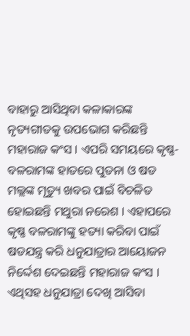ବାହାରୁ ଆସିଥିବା କଳାକାରଙ୍କ ନୃତ୍ୟଗୀତକୁ ଉପଭୋଗ କରିଛନ୍ତି ମହାରାଜ କଂସ । ଏପରି ସମୟରେ କୃଷ୍ଣ-ବଳରାମଙ୍କ ହାତରେ ପୁତନା ଓ ଷଡ ମଲ୍ଲଙ୍କ ମୃତ୍ୟୁ ଖବର ପାଇଁ ବିଚଳିତ ହୋଇଛନ୍ତି ମଥୁରା ନରେଶ । ଏହାପରେ କୃଷ୍ଣ ବଳରାମଙ୍କୁ ହତ୍ୟା କରିବା ପାଇଁ ଷଡଯନ୍ତ୍ର କରି ଧନୁଯାତ୍ରାର ଆୟୋଜନ ନିର୍ଦ୍ଦେଶ ଦେଇଛନ୍ତି ମହାରାଜ କଂସ । ଏଥିସହ ଧନୁଯାତ୍ରା ଦେଖି ଆସିବା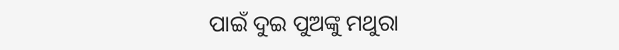ପାଇଁ ଦୁଇ ପୁଅଙ୍କୁ ମଥୁରା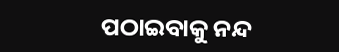ପଠାଇବାକୁ ନନ୍ଦ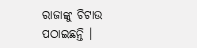ରାଜାଙ୍କୁ ଚିଟାଉ ପଠାଇଛନ୍ତି ।